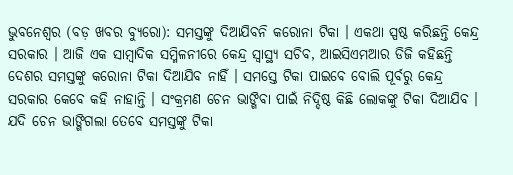ଭୁବନେଶ୍ୱର (ବଡ଼ ଖବର ବ୍ୟୁରୋ): ସମସ୍ତଙ୍କୁ ଦିଆଯିବନି କରୋନା ଟିକା । ଏକଥା ସ୍ପଷ୍ଠ କରିଛନ୍ତି କେନ୍ଦ୍ର ସରକାର । ଆଜି ଏକ ସାମ୍ବାଦିକ ସମ୍ମିଳନୀରେ କେନ୍ଦ୍ର ସ୍ୱାସ୍ଥ୍ୟ ସଚିବ, ଆଇସିଏମଆର ଡିଜି କହିଛନ୍ତି ଦେଶର ସମସ୍ତଙ୍କୁ କରୋନା ଟିକା ଦିଆଯିବ ନାହିଁ । ସମସ୍ତେ ଟିକା ପାଇବେ ବୋଲି ପୂର୍ବରୁ କେନ୍ଦ୍ର ସରକାର କେବେ କହି ନାହାନ୍ତି । ସଂକ୍ରମଣ ଚେନ ଭାଙ୍ଗିବା ପାଇଁ ନିଦ୍ଦିଷ୍ଠ କିଛି ଲୋକଙ୍କୁ ଟିକା ଦିଆଯିବ । ଯଦି ଚେନ ଭାଙ୍ଗିଗଲା ତେବେ ସମସ୍ତଙ୍କୁ ଟିକା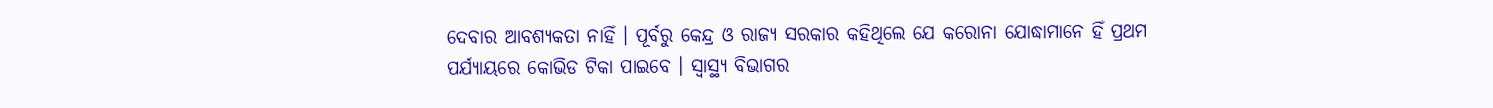ଦେବାର ଆବଶ୍ୟକତା ନାହିଁ । ପୂର୍ବରୁ କେନ୍ଦ୍ର ଓ ରାଜ୍ୟ ସରକାର କହିଥିଲେ ଯେ କରୋନା ଯୋଦ୍ଧାମାନେ ହିଁ ପ୍ରଥମ ପର୍ଯ୍ୟାୟରେ କୋଭିଡ ଟିକା ପାଇବେ । ସ୍ୱାସ୍ଥ୍ୟ ବିଭାଗର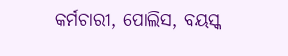କର୍ମଚାରୀ, ପୋଲିସ, ବୟସ୍କ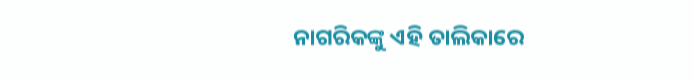ନାଗରିକଙ୍କୁ ଏହି ତାଲିକାରେ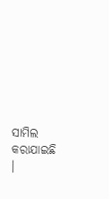ସାମିଲ କରାଯାଇଛି ।